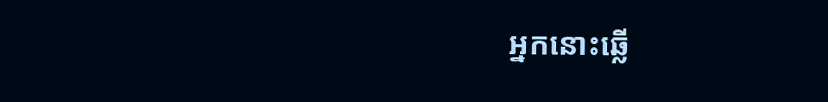អ្នកនោះឆ្លើ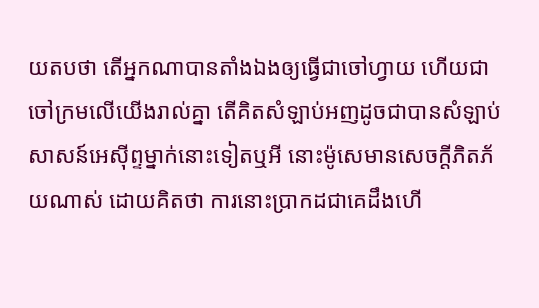យតបថា តើអ្នកណាបានតាំងឯងឲ្យធ្វើជាចៅហ្វាយ ហើយជាចៅក្រមលើយើងរាល់គ្នា តើគិតសំឡាប់អញដូចជាបានសំឡាប់សាសន៍អេស៊ីព្ទម្នាក់នោះទៀតឬអី នោះម៉ូសេមានសេចក្ដីភិតភ័យណាស់ ដោយគិតថា ការនោះប្រាកដជាគេដឹងហើ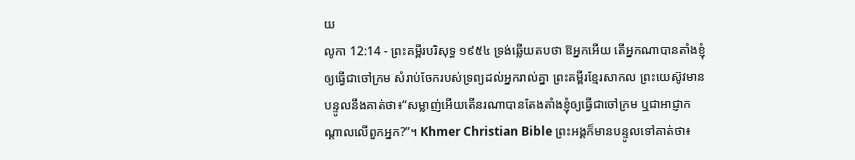យ
លូកា 12:14 - ព្រះគម្ពីរបរិសុទ្ធ ១៩៥៤ ទ្រង់ឆ្លើយតបថា ឱអ្នកអើយ តើអ្នកណាបានតាំងខ្ញុំ ឲ្យធ្វើជាចៅក្រម សំរាប់ចែករបស់ទ្រព្យដល់អ្នករាល់គ្នា ព្រះគម្ពីរខ្មែរសាកល ព្រះយេស៊ូវមានបន្ទូលនឹងគាត់ថា៖“សម្លាញ់អើយតើនរណាបានតែងតាំងខ្ញុំឲ្យធ្វើជាចៅក្រម ឬជាអាជ្ញាកណ្ដាលលើពួកអ្នក?”។ Khmer Christian Bible ព្រះអង្គក៏មានបន្ទូលទៅគាត់ថា៖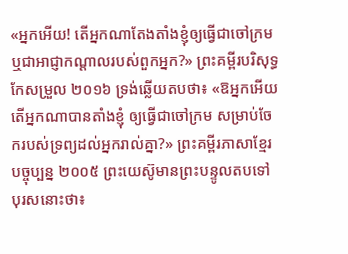«អ្នកអើយ! តើអ្នកណាតែងតាំងខ្ញុំឲ្យធ្វើជាចៅក្រម ឬជាអាជ្ញាកណ្ដាលរបស់ពួកអ្នក?» ព្រះគម្ពីរបរិសុទ្ធកែសម្រួល ២០១៦ ទ្រង់ឆ្លើយតបថា៖ «ឱអ្នកអើយ តើអ្នកណាបានតាំងខ្ញុំ ឲ្យធ្វើជាចៅក្រម សម្រាប់ចែករបស់ទ្រព្យដល់អ្នករាល់គ្នា?» ព្រះគម្ពីរភាសាខ្មែរបច្ចុប្បន្ន ២០០៥ ព្រះយេស៊ូមានព្រះបន្ទូលតបទៅបុរសនោះថា៖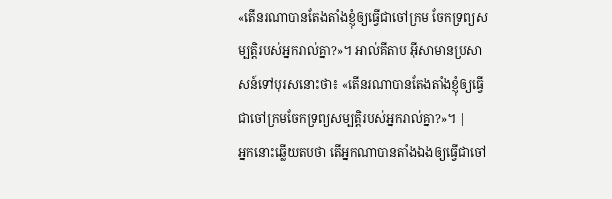«តើនរណាបានតែងតាំងខ្ញុំឲ្យធ្វើជាចៅក្រម ចែកទ្រព្យសម្បត្តិរបស់អ្នករាល់គ្នា?»។ អាល់គីតាប អ៊ីសាមានប្រសាសន៍ទៅបុរសនោះថា៖ «តើនរណាបានតែងតាំងខ្ញុំឲ្យធ្វើជាចៅក្រមចែកទ្រព្យសម្បត្តិរបស់អ្នករាល់គ្នា?»។ |
អ្នកនោះឆ្លើយតបថា តើអ្នកណាបានតាំងឯងឲ្យធ្វើជាចៅ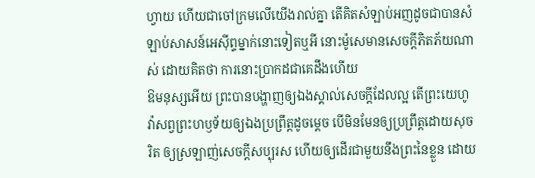ហ្វាយ ហើយជាចៅក្រមលើយើងរាល់គ្នា តើគិតសំឡាប់អញដូចជាបានសំឡាប់សាសន៍អេស៊ីព្ទម្នាក់នោះទៀតឬអី នោះម៉ូសេមានសេចក្ដីភិតភ័យណាស់ ដោយគិតថា ការនោះប្រាកដជាគេដឹងហើយ
ឱមនុស្សអើយ ព្រះបានបង្ហាញឲ្យឯងស្គាល់សេចក្ដីដែលល្អ តើព្រះយេហូវ៉ាសព្វព្រះហឫទ័យឲ្យឯងប្រព្រឹត្តដូចម្តេច បើមិនមែនឲ្យប្រព្រឹត្តដោយសុចរិត ឲ្យស្រឡាញ់សេចក្ដីសប្បុរស ហើយឲ្យដើរជាមួយនឹងព្រះនៃខ្លួន ដោយ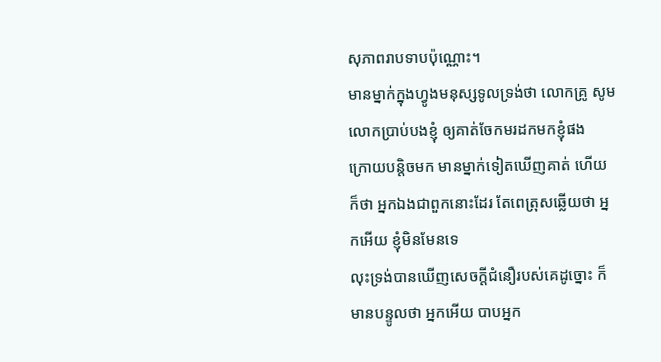សុភាពរាបទាបប៉ុណ្ណោះ។
មានម្នាក់ក្នុងហ្វូងមនុស្សទូលទ្រង់ថា លោកគ្រូ សូមលោកប្រាប់បងខ្ញុំ ឲ្យគាត់ចែកមរដកមកខ្ញុំផង
ក្រោយបន្តិចមក មានម្នាក់ទៀតឃើញគាត់ ហើយក៏ថា អ្នកឯងជាពួកនោះដែរ តែពេត្រុសឆ្លើយថា អ្នកអើយ ខ្ញុំមិនមែនទេ
លុះទ្រង់បានឃើញសេចក្ដីជំនឿរបស់គេដូច្នោះ ក៏មានបន្ទូលថា អ្នកអើយ បាបអ្នក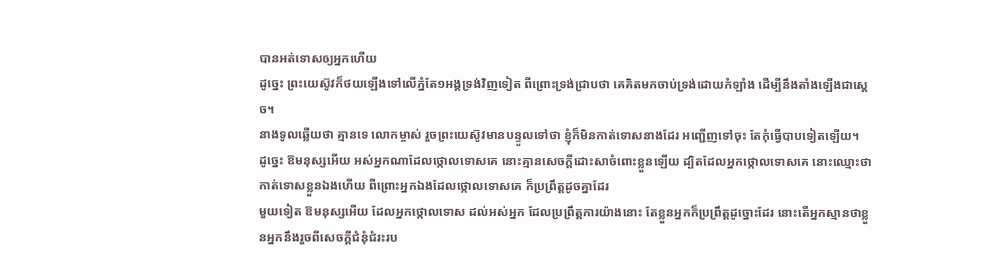បានអត់ទោសឲ្យអ្នកហើយ
ដូច្នេះ ព្រះយេស៊ូវក៏ថយឡើងទៅលើភ្នំតែ១អង្គទ្រង់វិញទៀត ពីព្រោះទ្រង់ជ្រាបថា គេគិតមកចាប់ទ្រង់ដោយកំឡាំង ដើម្បីនឹងតាំងឡើងជាស្តេច។
នាងទូលឆ្លើយថា គ្មានទេ លោកម្ចាស់ រួចព្រះយេស៊ូវមានបន្ទូលទៅថា ខ្ញុំក៏មិនកាត់ទោសនាងដែរ អញ្ជើញទៅចុះ តែកុំធ្វើបាបទៀតឡើយ។
ដូច្នេះ ឱមនុស្សអើយ អស់អ្នកណាដែលថ្កោលទោសគេ នោះគ្មានសេចក្ដីដោះសាចំពោះខ្លួនឡើយ ដ្បិតដែលអ្នកថ្កោលទោសគេ នោះឈ្មោះថាកាត់ទោសខ្លួនឯងហើយ ពីព្រោះអ្នកឯងដែលថ្កោលទោសគេ ក៏ប្រព្រឹត្តដូចគ្នាដែរ
មួយទៀត ឱមនុស្សអើយ ដែលអ្នកថ្កោលទោស ដល់អស់អ្នក ដែលប្រព្រឹត្តការយ៉ាងនោះ តែខ្លួនអ្នកក៏ប្រព្រឹត្តដូច្នោះដែរ នោះតើអ្នកស្មានថាខ្លួនអ្នកនឹងរួចពីសេចក្ដីជំនុំជំរះរប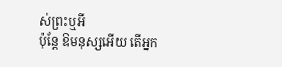ស់ព្រះឬអី
ប៉ុន្តែ ឱមនុស្សអើយ តើអ្នក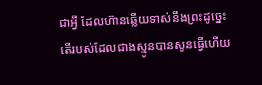ជាអ្វី ដែលហ៊ានឆ្លើយទាស់នឹងព្រះដូច្នេះ តើរបស់ដែលជាងស្មូនបានសូនធ្វើហើយ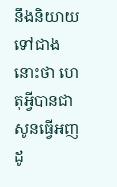នឹងនិយាយទៅជាងនោះថា ហេតុអ្វីបានជាសូនធ្វើអញដូ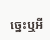ច្នេះឬអី